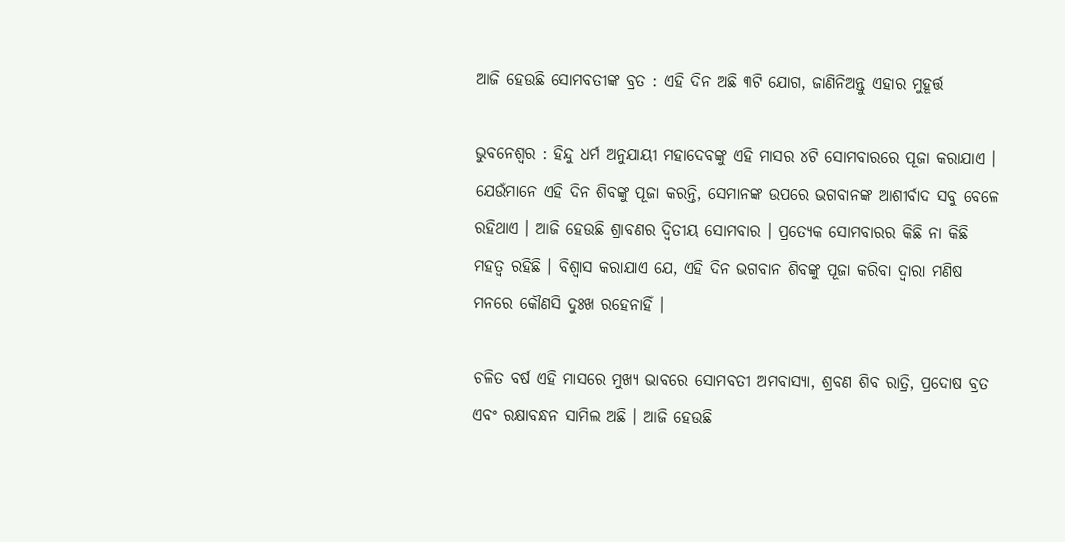ଆଜି ହେଉଛି ସୋମବତୀଙ୍କ ବ୍ରତ : ଏହି ଦିନ ଅଛି ୩ଟି ଯୋଗ, ଜାଣିନିଅନ୍ତୁ ଏହାର ମୁହୂର୍ତ୍ତ

ଭୁବନେଶ୍ୱର : ହିନ୍ଦୁ ଧର୍ମ ଅନୁଯାୟୀ ମହାଦେବଙ୍କୁ ଏହି ମାସର ୪ଟି ସୋମବାରରେ ପୂଜା କରାଯାଏ । ଯେଉଁମାନେ ଏହି ଦିନ ଶିବଙ୍କୁ ପୂଜା କରନ୍ତି, ସେମାନଙ୍କ ଉପରେ ଭଗବାନଙ୍କ ଆଶୀର୍ବାଦ ସବୁ ବେଳେ ରହିଥାଏ । ଆଜି ହେଉଛି ଶ୍ରାବଣର ଦ୍ୱିତୀୟ ସୋମବାର । ପ୍ରତ୍ୟେକ ସୋମବାରର କିଛି ନା କିଛି ମହତ୍ୱ ରହିଛି । ବିଶ୍ୱାସ କରାଯାଏ ଯେ, ଏହି ଦିନ ଭଗବାନ ଶିବଙ୍କୁ ପୂଜା କରିବା ଦ୍ୱାରା ମଣିଷ ମନରେ କୌଣସି ଦୁଃଖ ରହେନାହିଁ ।

ଚଳିତ ବର୍ଷ ଏହି ମାସରେ ମୁଖ୍ୟ ଭାବରେ ସୋମବତୀ ଅମବାସ୍ୟା, ଶ୍ରବଣ ଶିବ ରାତ୍ରି, ପ୍ରଦୋଷ ବ୍ରତ ଏବଂ ରକ୍ଷାବନ୍ଧନ ସାମିଲ ଅଛି । ଆଜି ହେଉଛି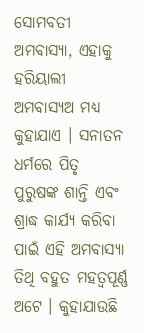ସୋମବତୀ ଅମବାସ୍ୟା, ଏହାକୁ ହରିୟାଲୀ ଅମବାସ୍ୟଅ ମଧ୍ୟ କୁହାଯାଏ । ସନାତନ ଧର୍ମରେ ପିତୃ ପୁରୁଷଙ୍କ ଶାନ୍ତି ଏବଂ ଶ୍ରାଦ୍ଧ କାର୍ଯ୍ୟ କରିବା ପାଇଁ ଏହି ଅମବାସ୍ୟା ତିଥି ବହୁତ ମହତ୍ୱପୂର୍ଣ୍ଣ ଅଟେ । କୁହାଯାଉଛି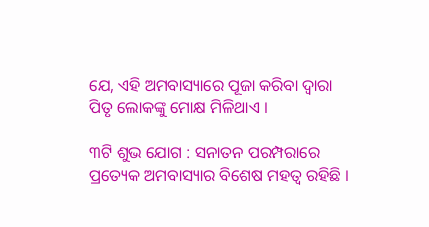ଯେ, ଏହି ଅମବାସ୍ୟାରେ ପୂଜା କରିବା ଦ୍ୱାରା ପିତୃ ଲୋକଙ୍କୁ ମୋକ୍ଷ ମିଳିଥାଏ ।

୩ଟି ଶୁଭ ଯୋଗ : ସନାତନ ପରମ୍ପରାରେ ପ୍ରତ୍ୟେକ ଅମବାସ୍ୟାର ବିଶେଷ ମହତ୍ୱ ରହିଛି ।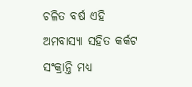ଚଳିତ ବର୍ଷ ଏହି ଅମବାସ୍ୟା ସହିତ କର୍କଟ ସଂକ୍ରାନ୍ତି ମଧ୍ୟ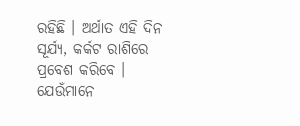ରହିଛି । ଅର୍ଥାତ ଏହି ଦିନ ସୂର୍ଯ୍ୟ, କର୍କଟ ରାଶିରେ ପ୍ରବେଶ କରିବେ । ଯେଉଁମାନେ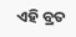ଏହି ବ୍ରତ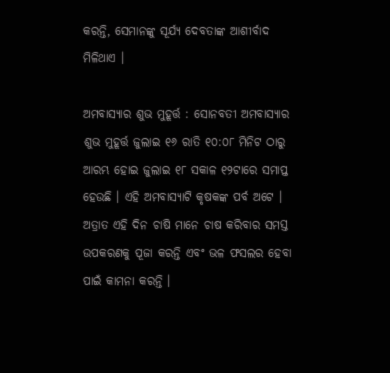କରନ୍ତି, ସେମାନଙ୍କୁ ସୂର୍ଯ୍ୟ ଦେବତାଙ୍କ ଆଶୀର୍ବାଦ ମିଳିଥାଏ ।

ଅମବାସ୍ୟାର ଶୁଭ ମୁହୂର୍ତ୍ତ : ସୋନବତୀ ଅମବାସ୍ୟାର ଶୁଭ ମୁହୂର୍ତ୍ତ ଜୁଲାଇ ୧୬ ରାତି ୧୦:୦୮ ମିନିଟ ଠାରୁ ଆରମ୍ଭ ହୋଇ ଜୁଲାଇ ୧୮ ସକାଳ ୧୨ଟାରେ ସମାପ୍ତ ହେଉଛି । ଏହି ଅମବାସ୍ୟାଟି କୃଷକଙ୍କ ପର୍ବ ଅଟେ । ଅତ୍ରାତ ଏହି ଦିନ ଚାଷି ମାନେ ଚାଷ କରିବାର ସମସ୍ତ ଉପକରଣକୁ ପୂଜା କରନ୍ତି ଏବଂ ଭଳ ଫସଲର ହେବା ପାଇଁ କାମନା କରନ୍ତି ।